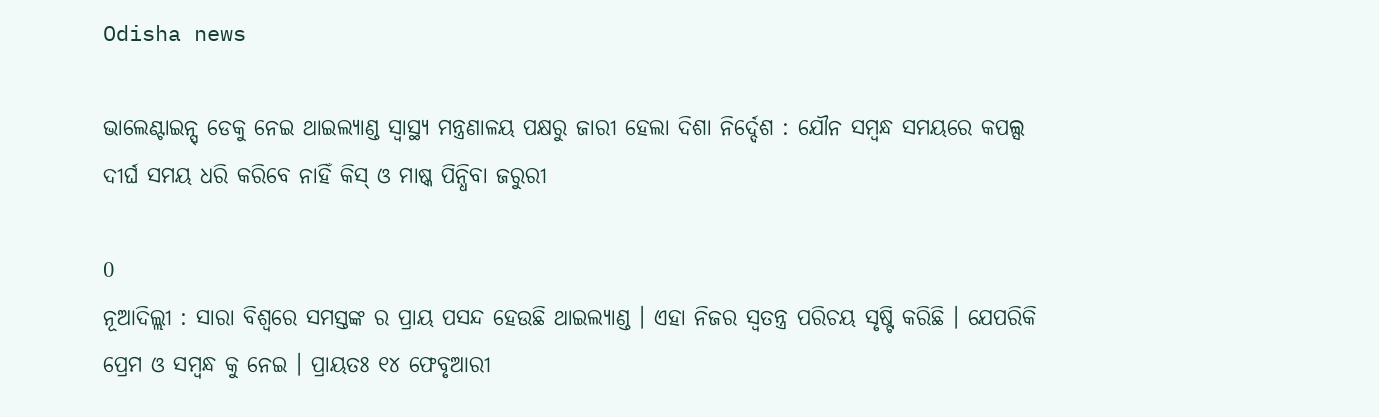Odisha news

ଭାଲେଣ୍ଟାଇନ୍ସ୍ ଡେକୁ ନେଇ ଥାଇଲ୍ୟାଣ୍ଡ ସ୍ବାସ୍ଥ୍ୟ ମନ୍ତ୍ରଣାଳୟ ପକ୍ଷରୁ ଜାରୀ ହେଲା ଦିଶା ନିର୍ଦ୍ଦେଶ : ଯୌନ ସମ୍ବନ୍ଧ ସମୟରେ କପଲ୍ସ ଦୀର୍ଘ ସମୟ ଧରି କରିବେ ନାହିଁ କିସ୍ ଓ ମାଷ୍କ ପିନ୍ଧିବା ଜରୁରୀ

0
ନୂଆଦିଲ୍ଲୀ : ସାରା ବିଶ୍ବରେ ସମସ୍ତଙ୍କ ର ପ୍ରାୟ ପସନ୍ଦ ହେଉଛି ଥାଇଲ୍ୟାଣ୍ଡ । ଏହା ନିଜର ସ୍ଵତନ୍ତ୍ର ପରିଚୟ ସୃଷ୍ଟି କରିଛି । ଯେପରିକି ପ୍ରେମ ଓ ସମ୍ବନ୍ଧ କୁ ନେଇ । ପ୍ରାୟତଃ ୧୪ ଫେବୃଆରୀ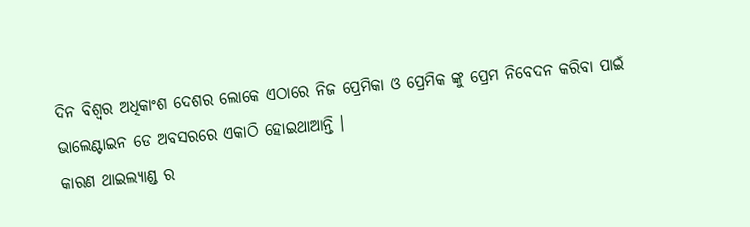ଦିନ ବିଶ୍ଵର ଅଧିକାଂଶ ଦେଶର ଲୋକେ ଏଠାରେ ନିଜ ପ୍ରେମିକା ଓ ପ୍ରେମିକ ଙ୍କୁ ପ୍ରେମ ନିବେଦନ କରିବା ପାଇଁ ଭାଲେଣ୍ଟାଇନ ଡେ ଅବସରରେ ଏକାଠି ହୋଇଥାଆନ୍ତି ।
କାରଣ ଥାଇଲ୍ୟାଣ୍ଡ ର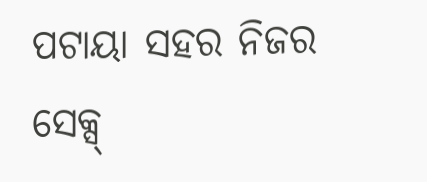ପଟାୟା ସହର ନିଜର ସେକ୍ସ୍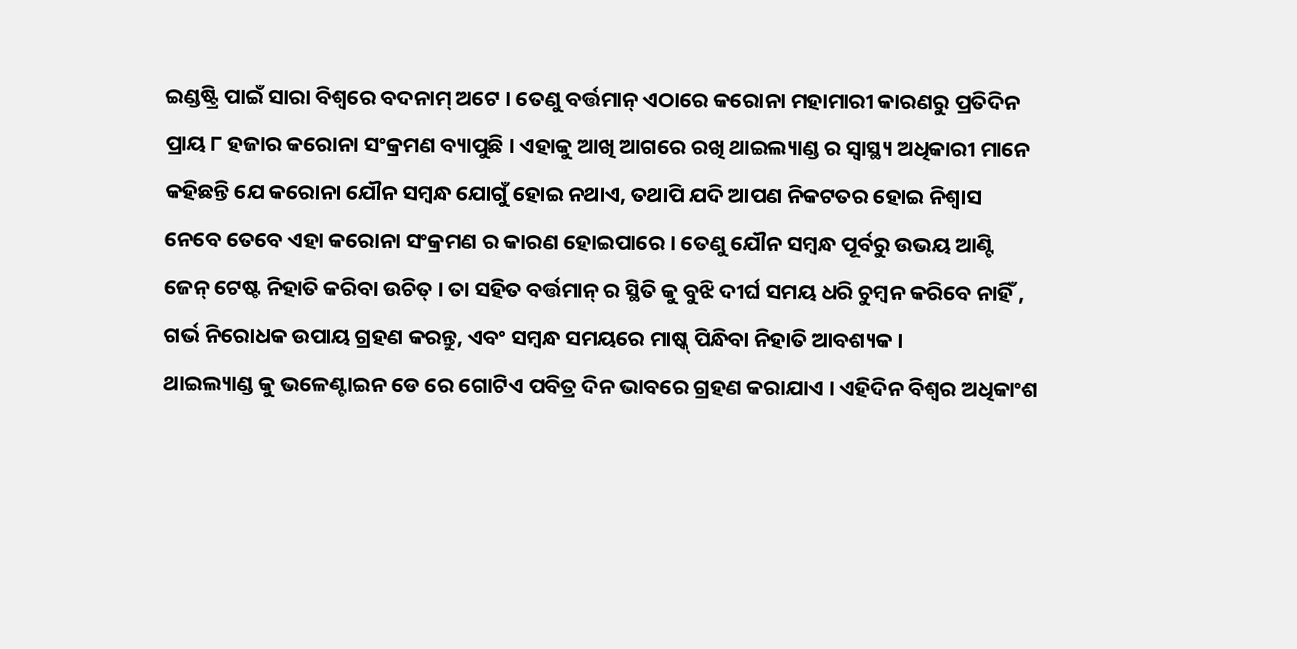ଇଣ୍ଡଷ୍ଟ୍ରି ପାଇଁ ସାରା ବିଶ୍ବରେ ବଦନାମ୍ ଅଟେ । ତେଣୁ ବର୍ତ୍ତମାନ୍ ଏଠାରେ କରୋନା ମହାମାରୀ କାରଣରୁ ପ୍ରତିଦିନ ପ୍ରାୟ ୮ ହଜାର କରୋନା ସଂକ୍ରମଣ ବ୍ୟାପୁଛି । ଏହାକୁ ଆଖି ଆଗରେ ରଖି ଥାଇଲ୍ୟାଣ୍ଡ ର ସ୍ବାସ୍ଥ୍ୟ ଅଧିକାରୀ ମାନେ କହିଛନ୍ତି ଯେ କରୋନା ଯୌନ ସମ୍ବନ୍ଧ ଯୋଗୁଁ ହୋଇ ନଥାଏ, ତଥାପି ଯଦି ଆପଣ ନିକଟତର ହୋଇ ନିଶ୍ଵାସ ନେବେ ତେବେ ଏହା କରୋନା ସଂକ୍ରମଣ ର କାରଣ ହୋଇପାରେ । ତେଣୁ ଯୌନ ସମ୍ବନ୍ଧ ପୂର୍ବରୁ ଉଭୟ ଆଣ୍ଟି ଜେନ୍ ଟେଷ୍ଟ ନିହାତି କରିବା ଉଚିତ୍ । ତା ସହିତ ବର୍ତ୍ତମାନ୍ ର ସ୍ଥିତି କୁ ବୁଝି ଦୀର୍ଘ ସମୟ ଧରି ଚୁମ୍ବନ କରିବେ ନାହିଁ , ଗର୍ଭ ନିରୋଧକ ଉପାୟ ଗ୍ରହଣ କରନ୍ତୁ, ଏବଂ ସମ୍ବନ୍ଧ ସମୟରେ ମାଷ୍କ୍ ପିନ୍ଧିବା ନିହାତି ଆବଶ୍ୟକ ।
ଥାଇଲ୍ୟାଣ୍ଡ କୁ ଭଳେଣ୍ଟାଇନ ଡେ ରେ ଗୋଟିଏ ପବିତ୍ର ଦିନ ଭାବରେ ଗ୍ରହଣ କରାଯାଏ । ଏହିଦିନ ବିଶ୍ଵର ଅଧିକାଂଶ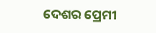ଦେଶର ପ୍ରେମୀ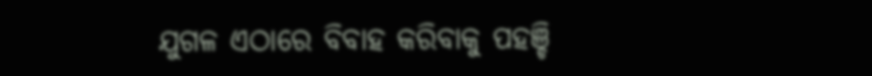ଯୁଗଳ ଏଠାରେ ବିବାହ କରିବାକୁ ପହଞ୍ଚି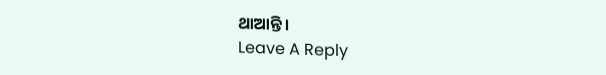ଥାଆନ୍ତି ।
Leave A Reply